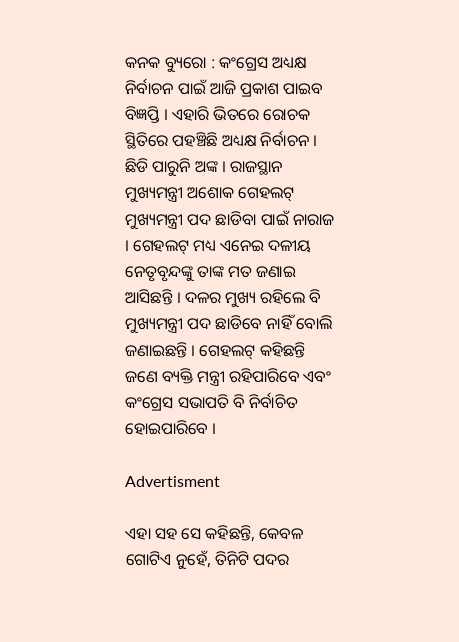କନକ ବ୍ୟୁରୋ : କଂଗ୍ରେସ ଅଧ୍ୟକ୍ଷ ନିର୍ବାଚନ ପାଇଁ ଆଜି ପ୍ରକାଶ ପାଇବ ବିଜ୍ଞପ୍ତି । ଏହାରି ଭିତରେ ରୋଚକ ସ୍ଥିତିରେ ପହଞ୍ଚିଛି ଅଧ୍ୟକ୍ଷ ନିର୍ବାଚନ । ଛିଡି ପାରୁନି ଅଙ୍କ । ରାଜସ୍ଥାନ ମୁଖ୍ୟମନ୍ତ୍ରୀ ଅଶୋକ ଗେହଲଟ୍ ମୁଖ୍ୟମନ୍ତ୍ରୀ ପଦ ଛାଡିବା ପାଇଁ ନାରାଜ । ଗେହଲଟ୍ ମଧ୍ୟ ଏନେଇ ଦଳୀୟ ନେତୃବୃନ୍ଦଙ୍କୁ ତାଙ୍କ ମତ ଜଣାଇ ଆସିଛନ୍ତି । ଦଳର ମୁଖ୍ୟ ରହିଲେ ବି ମୁଖ୍ୟମନ୍ତ୍ରୀ ପଦ ଛାଡିବେ ନାହିଁ ବୋଲି ଜଣାଇଛନ୍ତି । ଗେହଲଟ୍ କହିଛନ୍ତି ଜଣେ ବ୍ୟକ୍ତି ମନ୍ତ୍ରୀ ରହିପାରିବେ ଏବଂ କଂଗ୍ରେସ ସଭାପତି ବି ନିର୍ବାଚିତ ହୋଇପାରିବେ ।

Advertisment

ଏହା ସହ ସେ କହିଛନ୍ତି, କେବଳ ଗୋଟିଏ ନୁହେଁ, ତିନିଟି ପଦର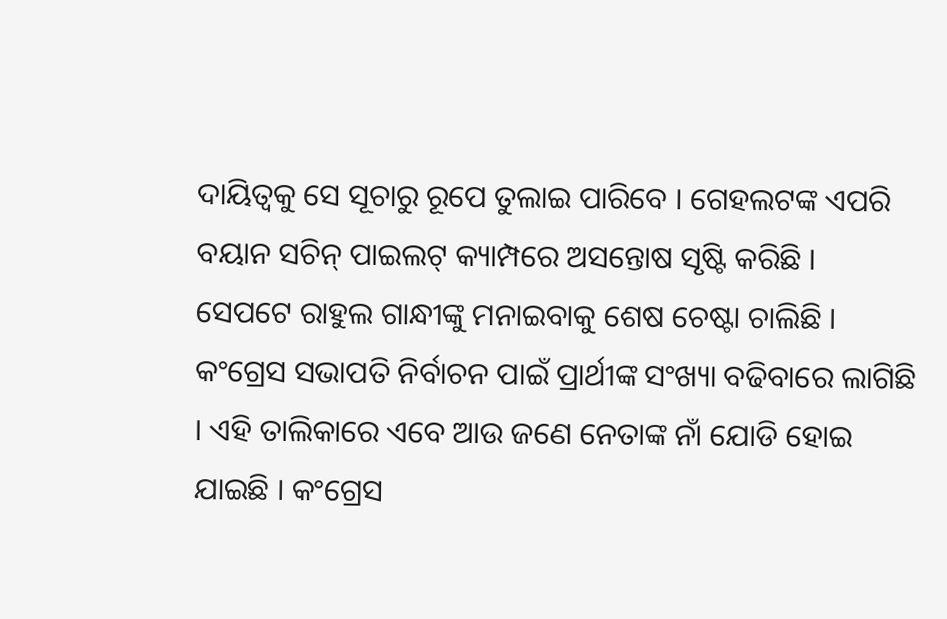ଦାୟିତ୍ୱକୁ ସେ ସୂଚାରୁ ରୂପେ ତୁଲାଇ ପାରିବେ । ଗେହଲଟଙ୍କ ଏପରି ବୟାନ ସଚିନ୍ ପାଇଲଟ୍ କ୍ୟାମ୍ପରେ ଅସନ୍ତୋଷ ସୃଷ୍ଟି କରିଛି । ସେପଟେ ରାହୁଲ ଗାନ୍ଧୀଙ୍କୁ ମନାଇବାକୁ ଶେଷ ଚେଷ୍ଟା ଚାଲିଛି । କଂଗ୍ରେସ ସଭାପତି ନିର୍ବାଚନ ପାଇଁ ପ୍ରାର୍ଥୀଙ୍କ ସଂଖ୍ୟା ବଢିବାରେ ଲାଗିଛି । ଏହି ତାଲିକାରେ ଏବେ ଆଉ ଜଣେ ନେତାଙ୍କ ନାଁ ଯୋଡି ହୋଇ ଯାଇଛି । କଂଗ୍ରେସ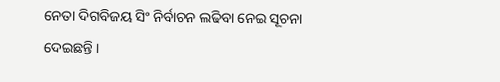ନେତା ଦିଗବିଜୟ ସିଂ ନିର୍ବାଚନ ଲଢିବା ନେଇ ସୂଚନା ଦେଇଛନ୍ତି ।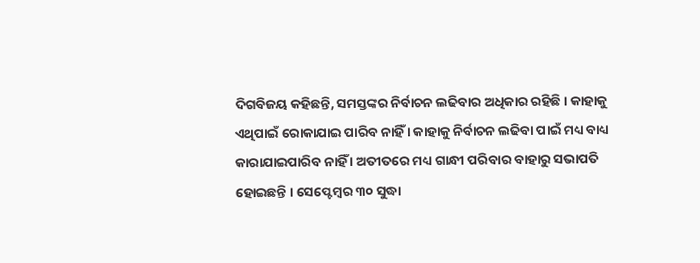ଦିଗବିଜୟ କହିଛନ୍ତି, ସମସ୍ତଙ୍କର ନିର୍ବାଚନ ଲଢିବାର ଅଧିକାର ରହିଛି । କାହାକୁ ଏଥିପାଇଁ ରୋକାଯାଇ ପାରିବ ନାହିଁ । କାହାକୁ ନିର୍ବାଚନ ଲଢିବା ପାଇଁ ମଧ୍ୟ ବାଧ୍ୟ କାରାଯାଇପାରିବ ନାହିଁ । ଅତୀତରେ ମଧ୍ୟ ଗାନ୍ଧୀ ପରିବାର ବାହାରୁ ସଭାପତି ହୋଇଛନ୍ତି । ସେପ୍ଟେମ୍ବର ୩୦ ସୁଦ୍ଧା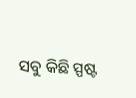ସବୁ କିଛି ସ୍ପଷ୍ଟ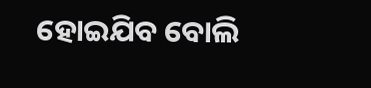ହୋଇଯିବ ବୋଲି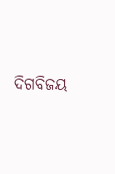ଦିଗବିଜୟ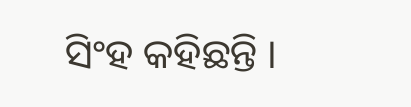ସିଂହ କହିଛନ୍ତି ।